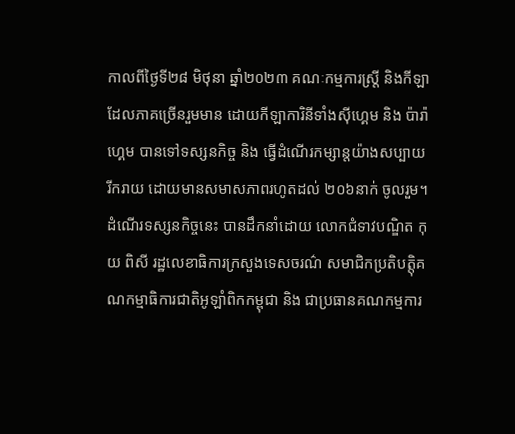កាលពីថ្ងៃទី២៨ មិថុនា ឆ្នាំ២០២៣ គណៈកម្មការស្ត្រី និងកីឡា ដែលភាគច្រើនរួមមាន ដោយកីឡាការិនីទាំងស៊ីហ្គេម និង ប៉ារ៉ាហ្គេម បានទៅទស្សនកិច្ច និង ធ្វើដំណើរកម្សាន្តយ៉ាងសប្បាយរីករាយ ដោយមានសមាសភាពរហូតដល់ ២០៦នាក់ ចូលរួម។
ដំណើរទស្សនកិច្ចនេះ បានដឹកនាំដោយ លោកជំទាវបណ្ឌិត កុយ ពិសី រដ្ឋលេខាធិការក្រសួងទេសចរណ៌ សមាជិកប្រតិបត្តុិគណកម្មាធិការជាតិអូឡាំពិកកម្ពុជា និង ជាប្រធានគណកម្មការ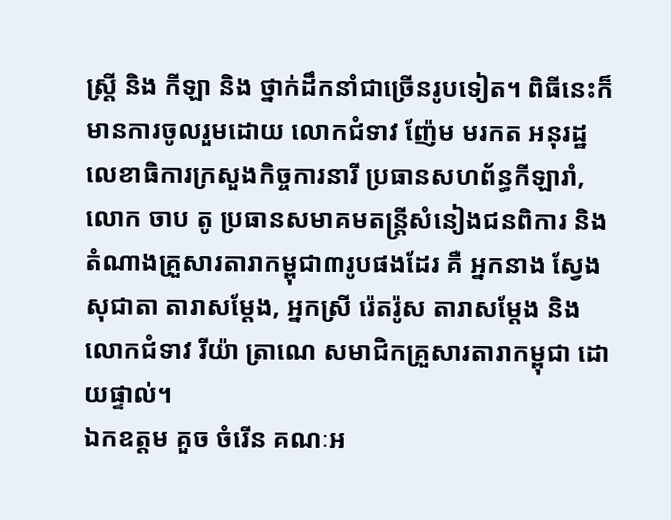ស្ត្រី និង កីឡា និង ថ្នាក់ដឹកនាំជាច្រើនរូបទៀត។ ពិធីនេះក៏មានការចូលរួមដោយ លោកជំទាវ ញ៉ែម មរកត អនុរដ្ឋលេខាធិការក្រសួងកិច្ចការនារី ប្រធានសហព័ន្ធកីឡារាំ, លោក ចាប តូ ប្រធានសមាគមតន្ត្រីសំនៀងជនពិការ និង តំណាងគ្រួសារតារាកម្ពុជា៣រូបផងដែរ គឺ អ្នកនាង ស្វែង សុជាតា តារាសម្ដែង, អ្នកស្រី រ៉េតរ៉ូស តារាសម្ដែង និង លោកជំទាវ រីយ៉ា ត្រាណេ សមាជិកគ្រួសារតារាកម្ពុជា ដោយផ្ទាល់។
ឯកឧត្តម គួច ចំរើន គណៈអ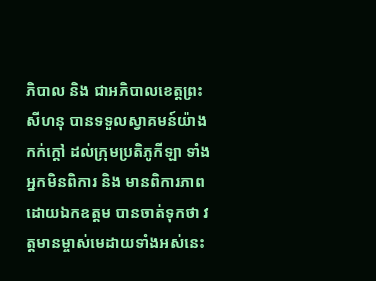ភិបាល និង ជាអភិបាលខេត្តព្រះសីហនុ បានទទួលស្វាគមន៍យ៉ាងកក់ក្ដៅ ដល់ក្រុមប្រតិភូកីឡា ទាំងអ្នកមិនពិការ និង មានពិការភាព ដោយឯកឧត្តម បានចាត់ទុកថា វត្តមានម្ចាស់មេដាយទាំងអស់នេះ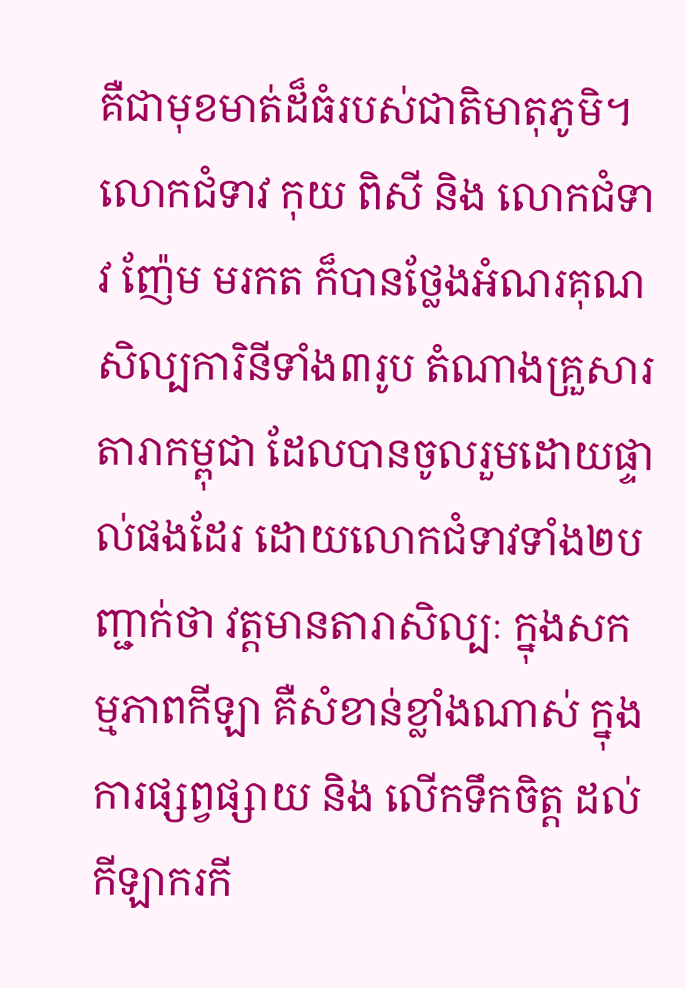គឺជាមុខមាត់ដ៏ធំរបស់ជាតិមាតុភូមិ។ លោកជំទាវ កុយ ពិសី និង លោកជំទាវ ញ៉ែម មរកត ក៏បានថ្លែងអំណរគុណសិល្បការិនីទាំង៣រូប តំណាងគ្រួសារតារាកម្ពុជា ដែលបានចូលរួមដោយផ្ទាល់ផងដែរ ដោយលោកជំទាវទាំង២បញ្ជាក់ថា វត្តមានតារាសិល្បៈ ក្នុងសកម្មភាពកីឡា គឺសំខាន់ខ្លាំងណាស់ ក្នុងការផ្សព្វផ្សាយ និង លើកទឹកចិត្ត ដល់កីឡាករកី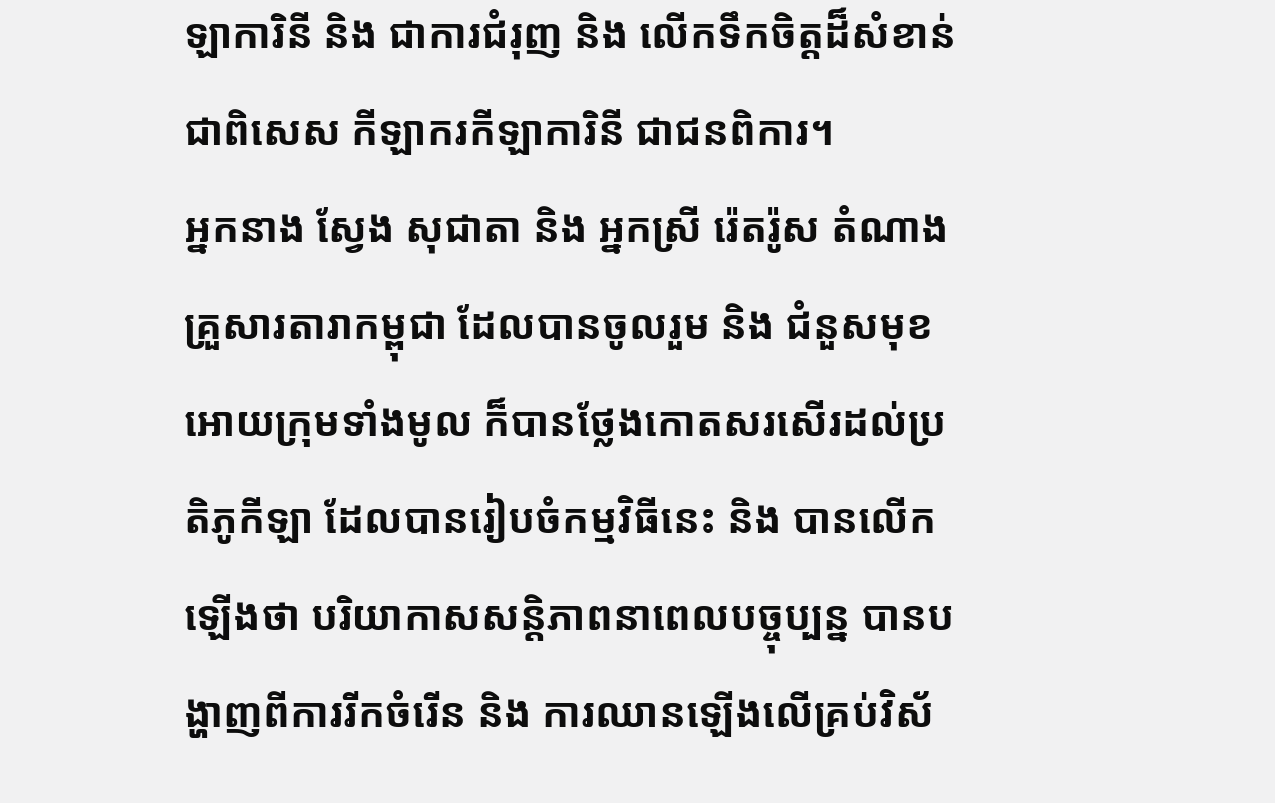ឡាការិនី និង ជាការជំរុញ និង លើកទឹកចិត្តដ៏សំខាន់ ជាពិសេស កីឡាករកីឡាការិនី ជាជនពិការ។
អ្នកនាង ស្វែង សុជាតា និង អ្នកស្រី រ៉េតរ៉ូស តំណាងគ្រួសារតារាកម្ពុជា ដែលបានចូលរួម និង ជំនួសមុខអោយក្រុមទាំងមូល ក៏បានថ្លែងកោតសរសើរដល់ប្រតិភូកីឡា ដែលបានរៀបចំកម្មវិធីនេះ និង បានលើកឡើងថា បរិយាកាសសន្តិភាពនាពេលបច្ចុប្បន្ន បានបង្ហាញពីការរីកចំរើន និង ការឈានឡើងលើគ្រប់វិស័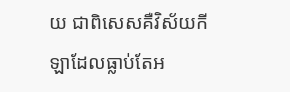យ ជាពិសេសគឺវិស័យកីឡាដែលធ្លាប់តែអ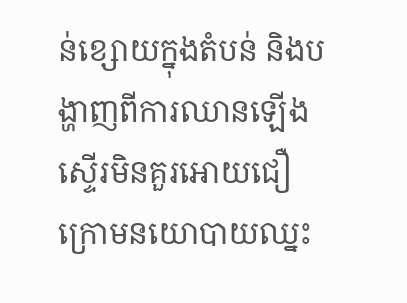ន់ខ្សោយក្នុងតំបន់ និងបង្ហាញពីការឈានឡើងស្ទើរមិនគួរអោយជឿ ក្រោមនយោបាយឈ្នះ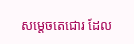សម្ដេចតេជោរ ដែល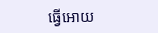ធ្វើអោយ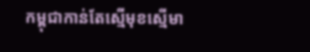កម្ពុជាកាន់តែស្មើមុខស្មើមា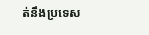ត់នឹងប្រទេស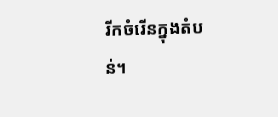រីកចំរើនក្នុងតំបន់។